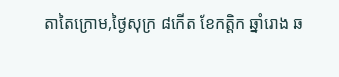តាតៃក្រោម,ថ្ងៃសុក្រ ៨កើត ខែកត្តិក ឆ្នាំរោង ឆ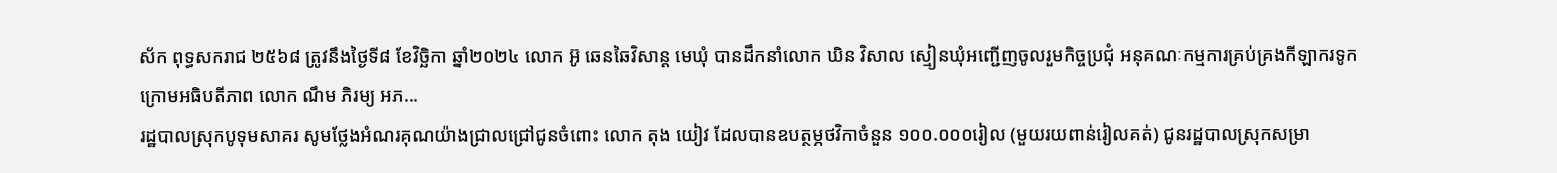ស័ក ពុទ្ធសករាជ ២៥៦៨ ត្រូវនឹងថ្ងៃទី៨ ខែវិច្ឆិកា ឆ្នាំ២០២៤ លោក អ៊ូ ឆេនឆៃវិសាន្ដ មេឃុំ បានដឹកនាំលោក ឃិន វិសាល ស្មៀនឃុំអញ្ជើញចូលរួមកិច្ចប្រជុំ អនុគណៈកម្មការគ្រប់គ្រងកីឡាករទូក ក្រោមអធិបតីភាព លោក ណឹម ភិរម្យ អភ...
រដ្ឋបាលស្រុកបូទុមសាគរ សូមថ្លែងអំណរគុណយ៉ាងជ្រាលជ្រៅជូនចំពោះ លោក តុង យៀវ ដែលបានឧបត្ថម្ភថវិកាចំនួន ១០០.០០០រៀល (មួយរយពាន់រៀលគត់) ជូនរដ្ឋបាលស្រុកសម្រា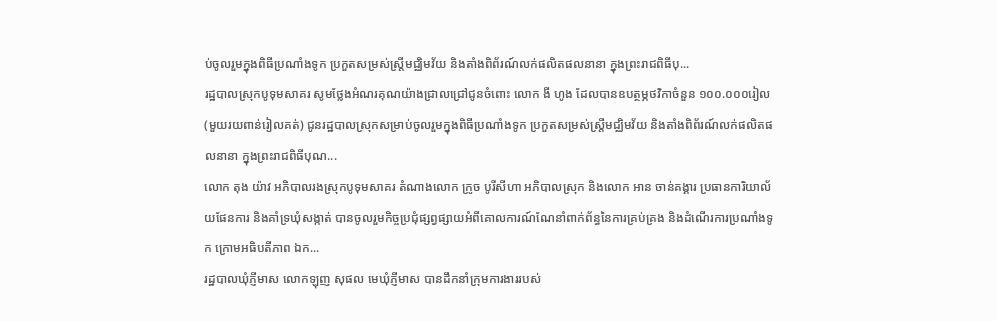ប់ចូលរួមក្នុងពិធីប្រណាំងទូក ប្រកួតសម្រស់ស្ត្រីមជ្ឈិមវ័យ និងតាំងពិព័រណ៍លក់ផលិតផលនានា ក្នុងព្រះរាជពិធីបុ...
រដ្ឋបាលស្រុកបូទុមសាគរ សូមថ្លែងអំណរគុណយ៉ាងជ្រាលជ្រៅជូនចំពោះ លោក ងី ហូង ដែលបានឧបត្ថម្ភថវិកាចំនួន ១០០.០០០រៀល (មួយរយពាន់រៀលគត់) ជូនរដ្ឋបាលស្រុកសម្រាប់ចូលរួមក្នុងពិធីប្រណាំងទូក ប្រកួតសម្រស់ស្ត្រីមជ្ឈិមវ័យ និងតាំងពិព័រណ៍លក់ផលិតផលនានា ក្នុងព្រះរាជពិធីបុណ...
លោក តុង យ៉ាវ អភិបាលរងស្រុកបូទុមសាគរ តំណាងលោក ក្រូច បូរីសីហា អភិបាលស្រុក និងលោក អាន ចាន់គង្គារ ប្រធានការិយាល័យផែនការ និងគាំទ្រឃុំសង្កាត់ បានចូលរួមកិច្ចប្រជុំផ្សព្វផ្សាយអំពីគោលការណ៍ណែនាំពាក់ព័ន្ធនៃការគ្រប់គ្រង និងដំណើរការប្រណាំងទូក ក្រោមអធិបតីភាព ឯក...
រដ្ឋបាលឃុំភ្ញីមាស លោកឡុញ សុផល មេឃុំភ្ញីមាស បានដឹកនាំក្រុមការងាររបស់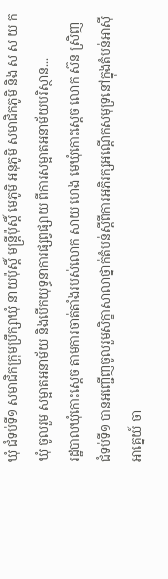ឃុំ ជំទប់ទី១ សមាជិកក្រុមប្រឹក្សាឃុំ នាយប៉ុស្តិ៍ មន្រ្ដីប៉ុស្តិ៍ មេភូមិ អនុភូមិ សមាជិកភូមិ និង ស ស យ ក ឃុំ ចូលរួម សម្អាតអនាម័យ និងបើកយុទ្ធនាការផ្សព្វផ្សាយ ពីការសម្អាតអនាម័យបរិស្ថាន...
រដ្ឋបាលឃុំកោះស្ដេច តាមការចាត់តាំងរបស់លោក សាយ ហេង មេឃុំកោះស្ដេច លោក ស៊ន ស្រិញ ជំទប់ទី១ បានអញ្ជេីញចូលរួមសិក្ខាសាលាថ្នាក់តំបន់ស្ដីពីការអភិរក្សអណ្ដេីកសមុទ្រនៅក្នុងតំបន់អាសុីអាគ្នេយ៍ ចា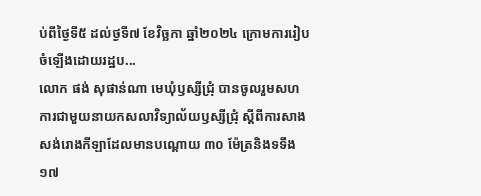ប់ពីថ្ងៃទី៥ ដល់ថ្ងទី៧ ខែវិច្ឆកា ឆ្នាំ២០២៤ ក្រោមការរៀបចំឡេីងដោយរដ្ឋប...
លោក ផង់ សុផាន់ណា មេឃុំឫស្សីជ្រុំ បានចូលរួមសហការជាមួយនាយកសលាវិទ្យាល័យឫស្សីជ្រុំ ស្ដីពីការសាងសង់រោងកីឡាដែលមានបណ្ដោយ ៣០ ម៉ែត្រនិងទទឹង ១៧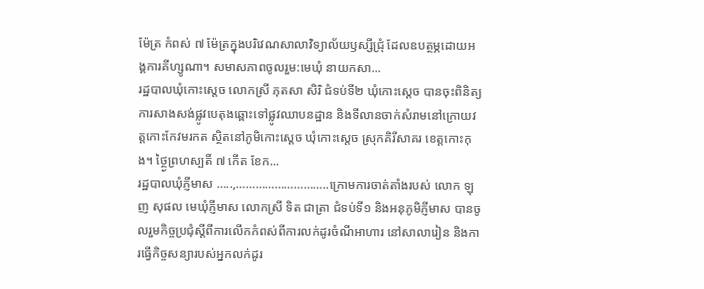ម៉ែត្រ កំពស់ ៧ ម៉ែត្រក្នុងបរិវេណសាលាវិទ្យាល័យឫស្សីជ្រុំ ដែលឧបត្ថម្ភដោយអង្គការគីហ្សូណា។ សមាសភាពចូលរួម:មេឃុំ នាយកសា...
រដ្ឋបាលឃុំកោះស្ដេច លោកស្រី ភុតសា សិរិ ជំទប់ទី២ ឃុំកោះស្ដេច បានចុះពិនិត្យការសាងសង់ផ្លូវបេតុងឆ្ពោះទៅផ្លូវឈាបនដ្ឋាន និងទីលានចាក់សំរាមនៅក្រោយវត្តកោះកែវមរកត ស្ថិតនៅភូមិកោះស្ដេច ឃុំកោះស្ដេច ស្រុកគិរីសាគរ ខេត្តកោះកុង។ ថ្ថ្ងៃព្រហស្បតិ៍ ៧ កើត ខែក...
រដ្ឋបាលឃុំភ្ញីមាស …..,………………………..ក្រោមការចាត់តាំងរបស់ លោក ឡុញ សុផល មេឃុំភ្ញីមាស លោកស្រី ទិត ជាត្រា ជំទប់ទី១ និងអនុភូមិភ្ញីមាស បានចូលរួមកិច្ចប្រជុំស្តីពីការលើកកំពស់ពីការលក់ដូរចំណីអាហារ នៅសាលារៀន និងការធ្វើកិច្ចសន្យារបស់អ្នកលក់ដូរ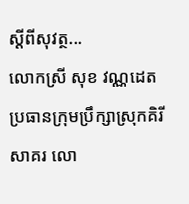ស្ដីពីសុវត្ថ...
លោកស្រី សុខ វណ្ណដេត ប្រធានក្រុមប្រឹក្សាស្រុកគិរីសាគរ លោ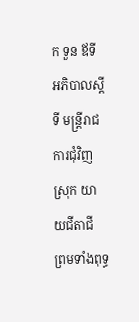ក ទួន ឪទី អភិបាលស្ដីទី មន្រ្ដីរាជការជុំវិញស្រុក យាយជីតាជី ព្រមទាំងពុទ្ធ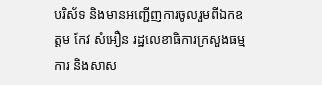បរិស័ទ និងមានអញ្ជើញការចូលរួមពីឯកឧត្តម កែវ សំអឿន រដ្ឋលេខាធិការក្រសួងធម្មការ និងសាស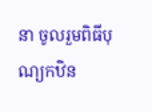នា ចូលរួមពិធីបុណ្យកឋិន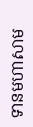ទានមហាសាម